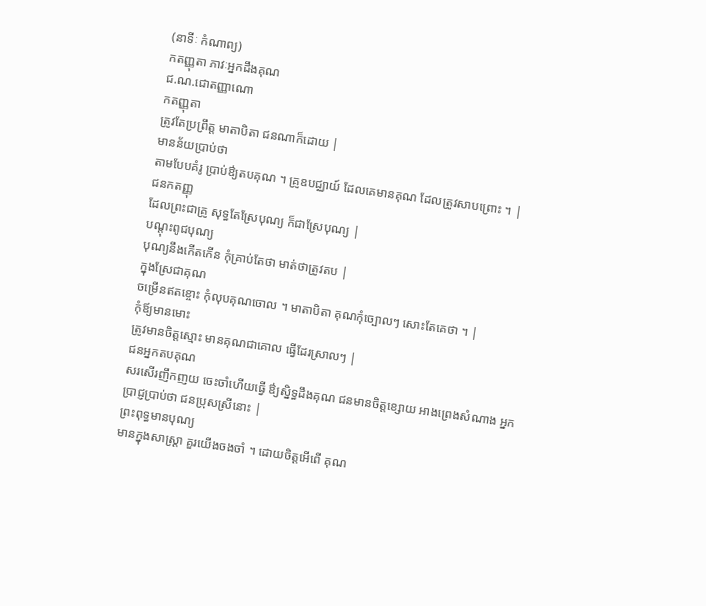(នាទីៈ កំណាព្យ)
កតញ្ញុតា ភាវៈអ្នកដឹងគុណ
ជ.ណ.ជោតញ្ញាណោ
កតញ្ញុតា
ត្រូវតែប្រព្រឹត្ត មាតាបិតា ជនណាក៏ដោយ |
មានន័យប្រាប់ថា
តាមបែបគំរូ ប្រាប់ឳ្យតបគុណ ។ គ្រូឧបជ្ឈាយ៍ ដែលគេមានគុណ ដែលត្រូវសាបព្រោះ ។ |
ជនកតញ្ញុ
ដែលព្រះជាគ្រូ សុទ្ធតែស្រែបុណ្យ ក៏ជាស្រែបុណ្យ |
បណ្តុះពូជបុណ្យ
បុណ្យនឹងកើតកើន កុំគ្រាប់តែថា មាត់ថាត្រូវតប |
ក្នុងស្រែជាគុណ
ចម្រើនឥតខ្ចោះ កុំលុបគុណចោល ។ មាតាបិតា គុណកុំច្បោលៗ សោះតែគេថា ។ |
កុំឪ្យមានមោះ
ត្រូវមានចិត្តស្មោះ មានគុណជាគោល ធ្វើដែរស្រាលៗ |
ជនអ្នកតបគុណ
សរសើរញឹកញយ ចេះចាំហើយធ្វើ ឳ្យស្និទ្ធដឹងគុណ ជនមានចិត្តខ្សោយ អាងព្រេងសំណាង អ្នកប្រាជ្ញប្រាប់ថា ជនប្រុសស្រីនោះ |
ព្រះពុទ្ធមានបុណ្យ
មានក្នុងសាស្រ្តា គួរយើងចងចាំ ។ ដោយចិត្តអើពើ គុណ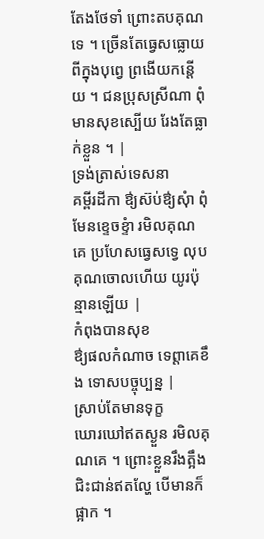តែងថែទាំ ព្រោះតបគុណទេ ។ ច្រើនតែធ្វេសធ្លោយ ពីក្នុងបុព្វេ ព្រងើយកន្តើយ ។ ជនប្រុសស្រីណា ពុំមានសុខស្បើយ រែងតែធ្លាក់ខ្លួន ។ |
ទ្រង់ត្រាស់ទេសនា
គម្ពីរដីកា ឳ្យស៊ប់ឳ្យសុំា ពុំមែនខ្ទេចខ្ទំា រមិលគុណគេ ប្រហែសធ្វេសទ្វេ លុបគុណចោលហើយ យូរប៉ុន្មានឡើយ |
កំពុងបានសុខ
ឳ្យផលកំណាច ទេព្តាគេខឹង ទោសបច្ចុប្បន្ន |
ស្រាប់តែមានទុក្ខ
ឃោរឃៅឥតស្ងួន រមិលគុណគេ ។ ព្រោះខ្លួនរឹងត្អឹង ជិះជាន់ឥតល្ហែ បើមានក៏ផ្អាក ។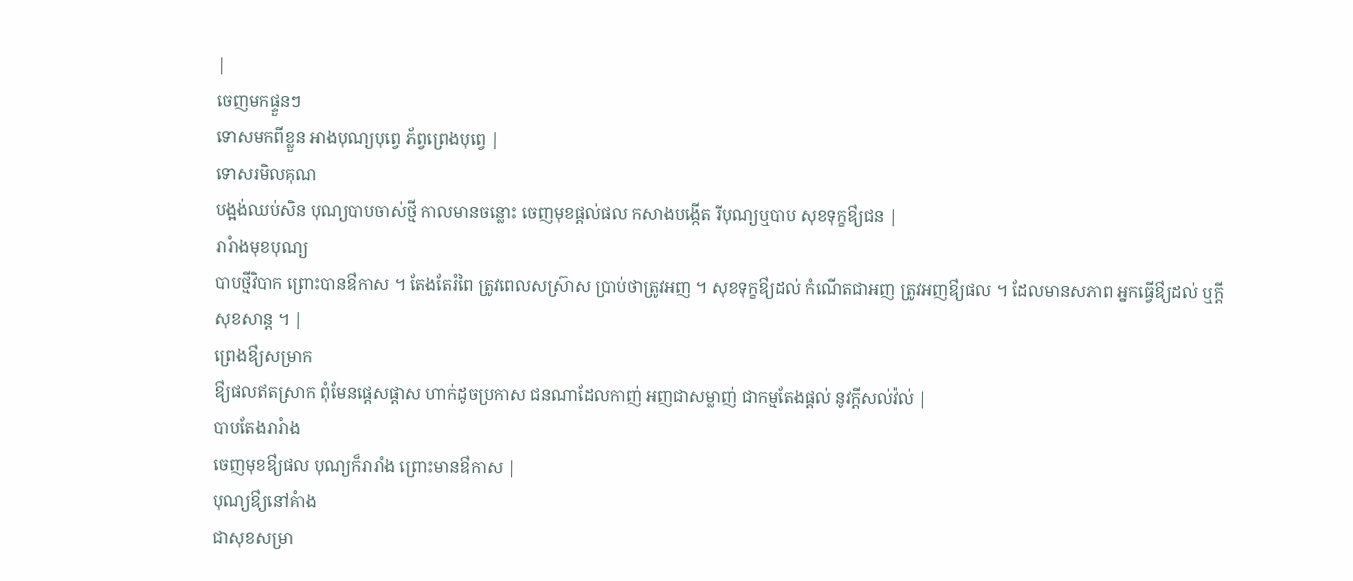|
ចេញមកផ្ទួនៗ
ទោសមកពីខ្លួន អាងបុណ្យបុព្វេ ភ័ព្វព្រេងបុព្វេ |
ទោសរមិលគុណ
បង្អង់ឈប់សិន បុណ្យបាបចាស់ថ្មី កាលមានចន្លោះ ចេញមុខផ្តល់ផល កសាងបង្កើត រីបុណ្យឬបាប សុខទុក្ខឳ្យជន |
រារំាងមុខបុណ្យ
បាបថ្មីវិបាក ព្រោះបានឳកាស ។ តែងតែរំពៃ ត្រូវពេលសស្រ៊ាស ប្រាប់ថាត្រូវអញ ។ សុខទុក្ខឳ្យដល់ កំណើតជាអញ ត្រូវអញឳ្យផល ។ ដែលមានសភាព អ្នកធ្វើឳ្យដល់ ឬក្តីសុខសាន្ត ។ |
ព្រេងឳ្យសម្រាក
ឳ្យផលឥតស្រាក ពុំមែនផ្តេសផ្តាស ហាក់ដូចប្រកាស ជនណាដែលកាញ់ អញជាសម្លាញ់ ជាកម្មតែងផ្តល់ នូវក្តីសល់វ៉ល់ |
បាបតែងរារំាង
ចេញមុខឳ្យផល បុណ្យក៏រារាំង ព្រោះមានឳកាស |
បុណ្យឳ្យនៅគំាង
ជាសុខសម្រា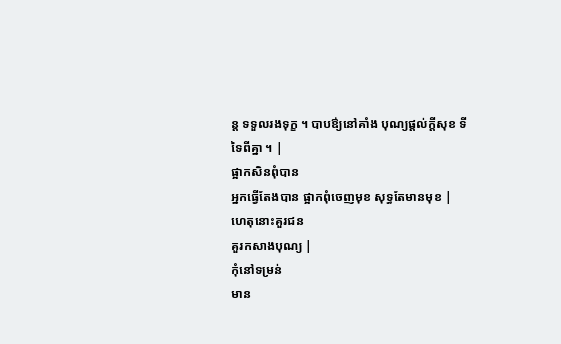ន្ត ទទួលរងទុក្ខ ។ បាបឳ្យនៅគាំង បុណ្យផ្តល់ក្តីសុខ ទីទៃពីគ្នា ។ |
ផ្អាកសិនពុំបាន
អ្នកធ្វើតែងបាន ផ្អាកពុំចេញមុខ សុទ្ធតែមានមុខ |
ហេតុនោះគួរជន
គួរកសាងបុណ្យ |
កុំនៅទម្រន់
មាន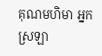គុណមហិមា អ្នកស្រឡា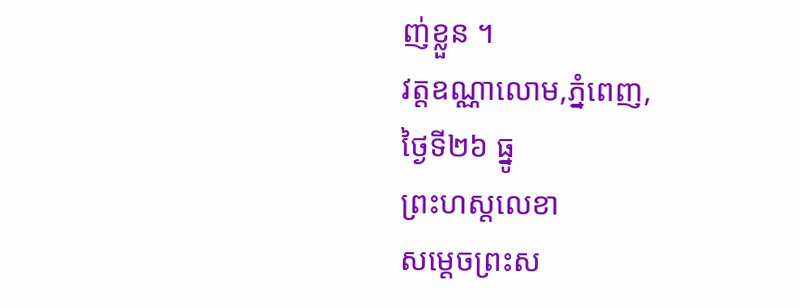ញ់ខ្លួន ។
វត្តឧណ្ណាលោម,ភ្នំពេញ,
ថ្ងៃទី២៦ ធ្នូ
ព្រះហស្តលេខា
សម្តេចព្រះស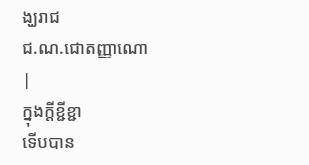ង្ឃរាជ
ជ.ណ.ជោតញ្ញាណោ
|
ក្នុងក្តីខ្ជីខ្ជា
ទើបបាន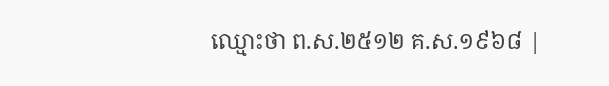ឈ្មោះថា ព.ស.២៥១២ គ.ស.១៩៦៨ |